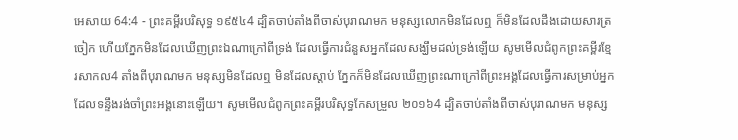អេសាយ 64:4 - ព្រះគម្ពីរបរិសុទ្ធ ១៩៥៤4 ដ្បិតចាប់តាំងពីចាស់បុរាណមក មនុស្សលោកមិនដែលឮ ក៏មិនដែលដឹងដោយសារត្រចៀក ហើយភ្នែកមិនដែលឃើញព្រះឯណាក្រៅពីទ្រង់ ដែលធ្វើការជំនួសអ្នកដែលសង្ឃឹមដល់ទ្រង់ឡើយ សូមមើលជំពូកព្រះគម្ពីរខ្មែរសាកល4 តាំងពីបុរាណមក មនុស្សមិនដែលឮ មិនដែលស្ដាប់ ភ្នែកក៏មិនដែលឃើញព្រះណាក្រៅពីព្រះអង្គដែលធ្វើការសម្រាប់អ្នកដែលទន្ទឹងរង់ចាំព្រះអង្គនោះឡើយ។ សូមមើលជំពូកព្រះគម្ពីរបរិសុទ្ធកែសម្រួល ២០១៦4 ដ្បិតចាប់តាំងពីចាស់បុរាណមក មនុស្ស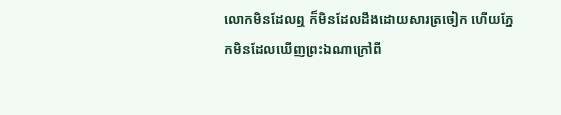លោកមិនដែលឮ ក៏មិនដែលដឹងដោយសារត្រចៀក ហើយភ្នែកមិនដែលឃើញព្រះឯណាក្រៅពី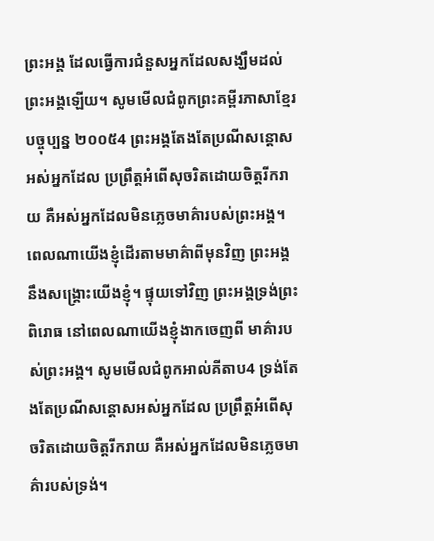ព្រះអង្គ ដែលធ្វើការជំនួសអ្នកដែលសង្ឃឹមដល់ព្រះអង្គឡើយ។ សូមមើលជំពូកព្រះគម្ពីរភាសាខ្មែរបច្ចុប្បន្ន ២០០៥4 ព្រះអង្គតែងតែប្រណីសន្ដោសអស់អ្នកដែល ប្រព្រឹត្តអំពើសុចរិតដោយចិត្តរីករាយ គឺអស់អ្នកដែលមិនភ្លេចមាគ៌ារបស់ព្រះអង្គ។ ពេលណាយើងខ្ញុំដើរតាមមាគ៌ាពីមុនវិញ ព្រះអង្គនឹងសង្គ្រោះយើងខ្ញុំ។ ផ្ទុយទៅវិញ ព្រះអង្គទ្រង់ព្រះពិរោធ នៅពេលណាយើងខ្ញុំងាកចេញពី មាគ៌ារបស់ព្រះអង្គ។ សូមមើលជំពូកអាល់គីតាប4 ទ្រង់តែងតែប្រណីសន្ដោសអស់អ្នកដែល ប្រព្រឹត្តអំពើសុចរិតដោយចិត្តរីករាយ គឺអស់អ្នកដែលមិនភ្លេចមាគ៌ារបស់ទ្រង់។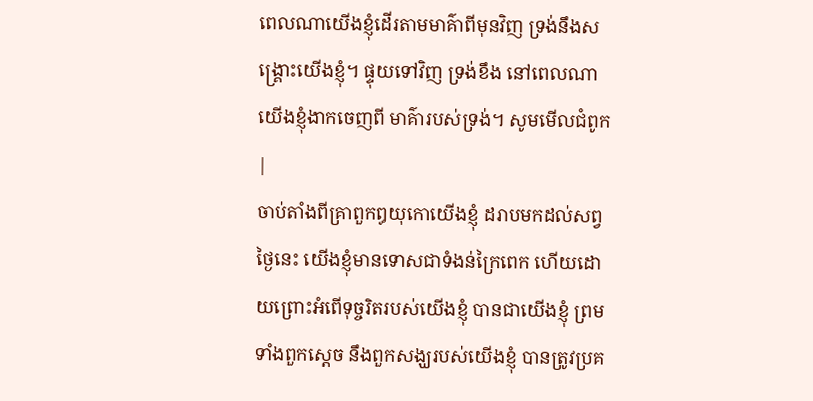ពេលណាយើងខ្ញុំដើរតាមមាគ៌ាពីមុនវិញ ទ្រង់នឹងសង្គ្រោះយើងខ្ញុំ។ ផ្ទុយទៅវិញ ទ្រង់ខឹង នៅពេលណាយើងខ្ញុំងាកចេញពី មាគ៌ារបស់ទ្រង់។ សូមមើលជំពូក |
ចាប់តាំងពីគ្រាពួកឰយុកោយើងខ្ញុំ ដរាបមកដល់សព្វថ្ងៃនេះ យើងខ្ញុំមានទោសជាទំងន់ក្រៃពេក ហើយដោយព្រោះអំពើទុច្ចរិតរបស់យើងខ្ញុំ បានជាយើងខ្ញុំ ព្រមទាំងពួកស្តេច នឹងពួកសង្ឃរបស់យើងខ្ញុំ បានត្រូវប្រគ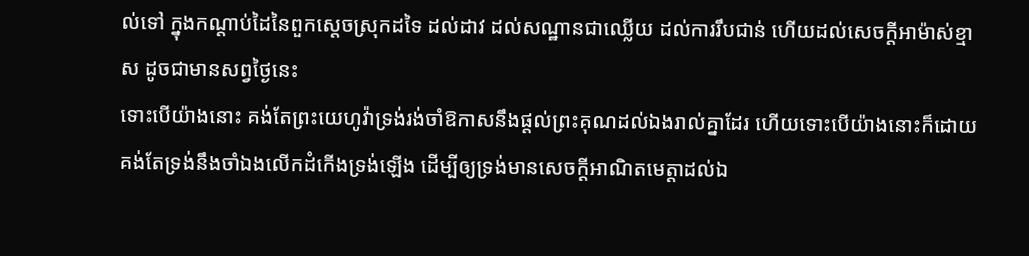ល់ទៅ ក្នុងកណ្តាប់ដៃនៃពួកស្តេចស្រុកដទៃ ដល់ដាវ ដល់សណ្ឋានជាឈ្លើយ ដល់ការរឹបជាន់ ហើយដល់សេចក្ដីអាម៉ាស់ខ្មាស ដូចជាមានសព្វថ្ងៃនេះ
ទោះបើយ៉ាងនោះ គង់តែព្រះយេហូវ៉ាទ្រង់រង់ចាំឱកាសនឹងផ្តល់ព្រះគុណដល់ឯងរាល់គ្នាដែរ ហើយទោះបើយ៉ាងនោះក៏ដោយ គង់តែទ្រង់នឹងចាំឯងលើកដំកើងទ្រង់ឡើង ដើម្បីឲ្យទ្រង់មានសេចក្ដីអាណិតមេត្តាដល់ឯ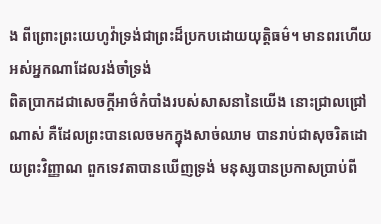ង ពីព្រោះព្រះយេហូវ៉ាទ្រង់ជាព្រះដ៏ប្រកបដោយយុត្តិធម៌។ មានពរហើយ អស់អ្នកណាដែលរង់ចាំទ្រង់
ពិតប្រាកដជាសេចក្ដីអាថ៌កំបាំងរបស់សាសនានៃយើង នោះជ្រាលជ្រៅណាស់ គឺដែលព្រះបានលេចមកក្នុងសាច់ឈាម បានរាប់ជាសុចរិតដោយព្រះវិញ្ញាណ ពួកទេវតាបានឃើញទ្រង់ មនុស្សបានប្រកាសប្រាប់ពី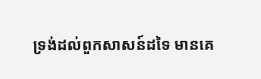ទ្រង់ដល់ពួកសាសន៍ដទៃ មានគេ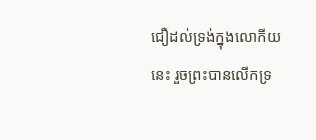ជឿដល់ទ្រង់ក្នុងលោកីយនេះ រួចព្រះបានលើកទ្រ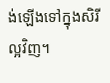ង់ឡើងទៅក្នុងសិរីល្អវិញ។